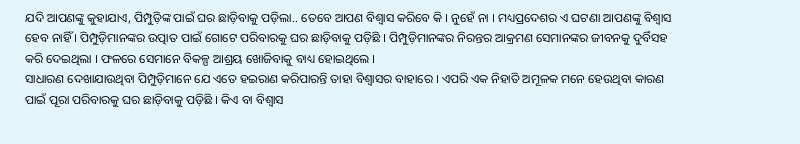ଯଦି ଆପଣଙ୍କୁ କୁହାଯାଏ, ପିମ୍ପୁଡ଼ିଙ୍କ ପାଇଁ ଘର ଛାଡ଼ିବାକୁ ପଡ଼ିଲା.. ତେବେ ଆପଣ ବିଶ୍ୱାସ କରିବେ କି । ନୁହେଁ ନା । ମଧ୍ୟପ୍ରଦେଶର ଏ ଘଟଣା ଆପଣଙ୍କୁ ବିଶ୍ୱାସ ହେବ ନାହିଁ । ପିମ୍ପୁଡ଼ିମାନଙ୍କର ଉତ୍ପାତ ପାଇଁ ଗୋଟେ ପରିବାରକୁ ଘର ଛାଡ଼ିବାକୁ ପଡ଼ିଛି । ପିମ୍ପୁଡ଼ିମାନଙ୍କର ନିରନ୍ତର ଆକ୍ରମଣ ସେମାନଙ୍କର ଜୀବନକୁ ଦୁର୍ବିସହ କରି ଦେଇଥିଲା । ଫଳରେ ସେମାନେ ବିକଳ୍ପ ଆଶ୍ରୟ ଖୋଜିବାକୁ ବାଧ୍ୟ ହୋଇଥିଲେ ।
ସାଧାରଣ ଦେଖାଯାଉଥିବା ପିମ୍ପୁଡ଼ିମାନେ ଯେ ଏତେ ହଇରାଣ କରିପାରନ୍ତି ତାହା ବିଶ୍ୱାସର ବାହାରେ । ଏପରି ଏକ ନିହାତି ଅମୂଳକ ମନେ ହେଉଥିବା କାରଣ ପାଇଁ ପୂରା ପରିବାରକୁ ଘର ଛାଡ଼ିବାକୁ ପଡ଼ିଛି । କିଏ ବା ବିଶ୍ୱାସ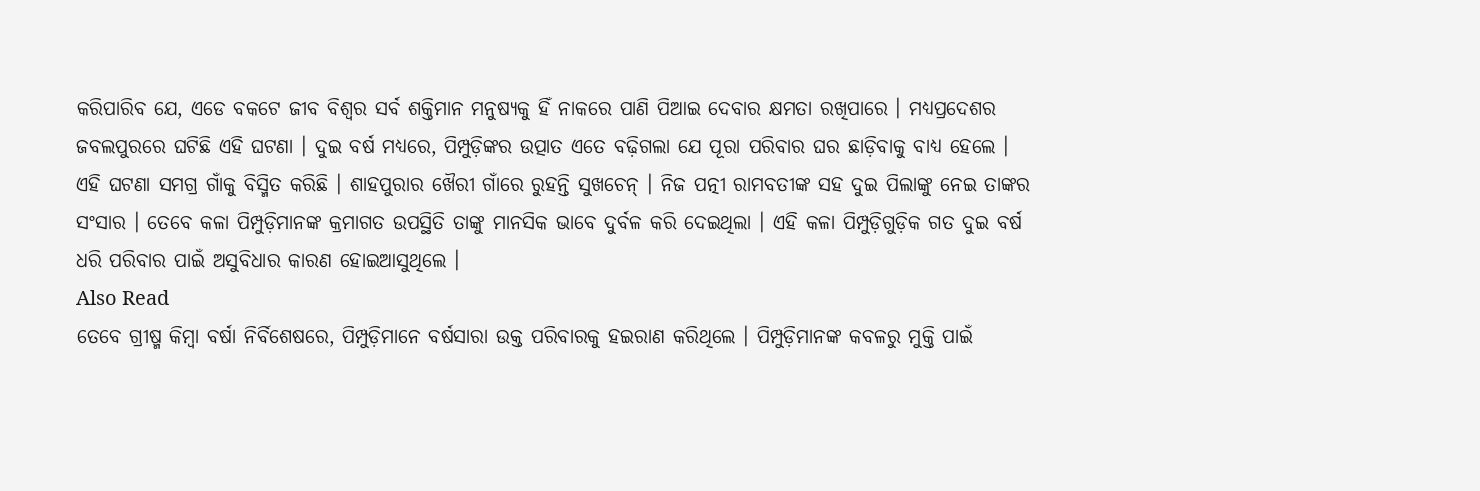କରିପାରିବ ଯେ, ଏଡେ ବକଟେ ଜୀବ ବିଶ୍ୱର ସର୍ବ ଶକ୍ତିମାନ ମନୁଷ୍ୟକୁ ହିଁ ନାକରେ ପାଣି ପିଆଇ ଦେବାର କ୍ଷମତା ରଖିପାରେ । ମଧ୍ୟପ୍ରଦେଶର ଜବଲପୁରରେ ଘଟିଛି ଏହି ଘଟଣା । ଦୁଇ ବର୍ଷ ମଧ୍ୟରେ, ପିମ୍ପୁଡ଼ିଙ୍କର ଉତ୍ପାତ ଏତେ ବଢ଼ିଗଲା ଯେ ପୂରା ପରିବାର ଘର ଛାଡ଼ିବାକୁ ବାଧ୍ୟ ହେଲେ ।
ଏହି ଘଟଣା ସମଗ୍ର ଗାଁକୁ ବିସ୍ମିତ କରିଛି । ଶାହପୁରାର ଖୈରୀ ଗାଁରେ ରୁହନ୍ତି ସୁଖଚେନ୍ । ନିଜ ପତ୍ନୀ ରାମବତୀଙ୍କ ସହ ଦୁଇ ପିଲାଙ୍କୁ ନେଇ ତାଙ୍କର ସଂସାର । ତେବେ କଳା ପିମ୍ପୁଡ଼ିମାନଙ୍କ କ୍ରମାଗତ ଉପସ୍ଥିତି ତାଙ୍କୁ ମାନସିକ ଭାବେ ଦୁର୍ବଳ କରି ଦେଇଥିଲା । ଏହି କଳା ପିମ୍ପୁଡ଼ିଗୁଡ଼ିକ ଗତ ଦୁଇ ବର୍ଷ ଧରି ପରିବାର ପାଇଁ ଅସୁବିଧାର କାରଣ ହୋଇଆସୁଥିଲେ ।
Also Read
ତେବେ ଗ୍ରୀଷ୍ମ କିମ୍ବା ବର୍ଷା ନିର୍ବିଶେଷରେ, ପିମ୍ପୁଡ଼ିମାନେ ବର୍ଷସାରା ଉକ୍ତ ପରିବାରକୁ ହଇରାଣ କରିଥିଲେ । ପିମ୍ପୁଡ଼ିମାନଙ୍କ କବଳରୁ ମୁକ୍ତି ପାଇଁ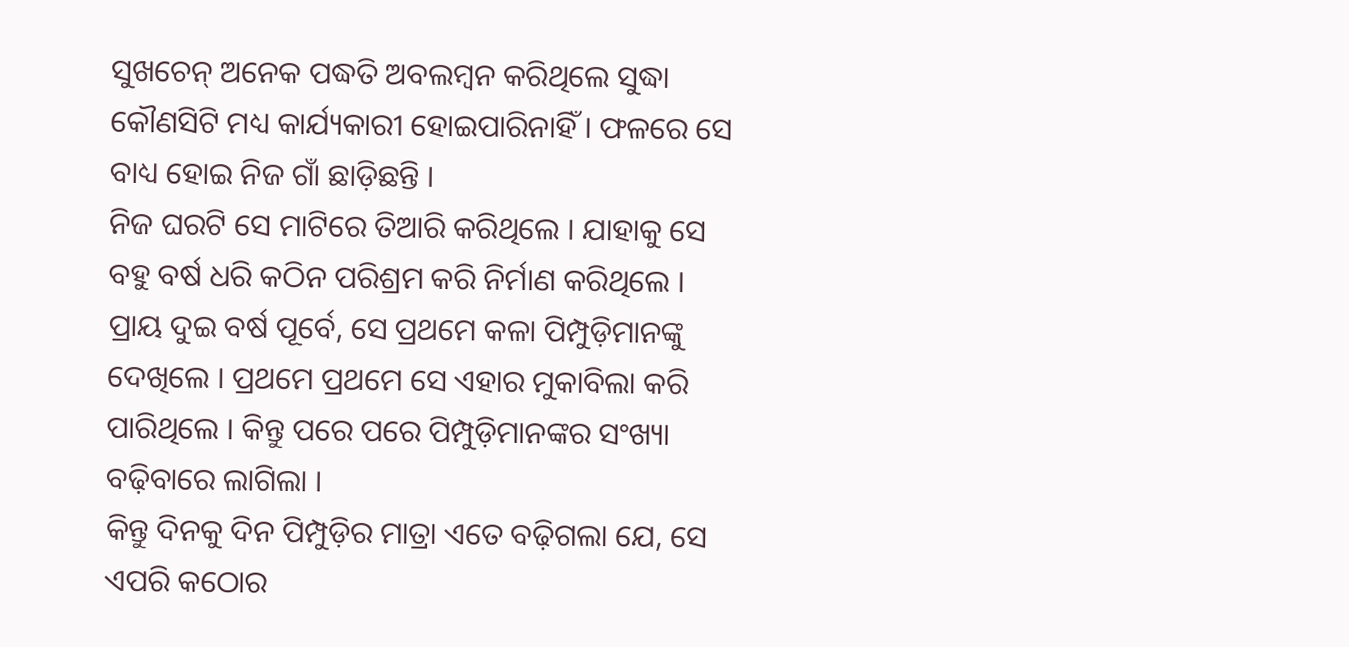ସୁଖଚେନ୍ ଅନେକ ପଦ୍ଧତି ଅବଲମ୍ବନ କରିଥିଲେ ସୁଦ୍ଧା କୌଣସିଟି ମଧ୍ୟ କାର୍ଯ୍ୟକାରୀ ହୋଇପାରିନାହିଁ । ଫଳରେ ସେ ବାଧ୍ୟ ହୋଇ ନିଜ ଗାଁ ଛାଡ଼ିଛନ୍ତି ।
ନିଜ ଘରଟି ସେ ମାଟିରେ ତିଆରି କରିଥିଲେ । ଯାହାକୁ ସେ ବହୁ ବର୍ଷ ଧରି କଠିନ ପରିଶ୍ରମ କରି ନିର୍ମାଣ କରିଥିଲେ । ପ୍ରାୟ ଦୁଇ ବର୍ଷ ପୂର୍ବେ, ସେ ପ୍ରଥମେ କଳା ପିମ୍ପୁଡ଼ିମାନଙ୍କୁ ଦେଖିଲେ । ପ୍ରଥମେ ପ୍ରଥମେ ସେ ଏହାର ମୁକାବିଲା କରି ପାରିଥିଲେ । କିନ୍ତୁ ପରେ ପରେ ପିମ୍ପୁଡ଼ିମାନଙ୍କର ସଂଖ୍ୟା ବଢ଼ିବାରେ ଲାଗିଲା ।
କିନ୍ତୁ ଦିନକୁ ଦିନ ପିମ୍ପୁଡ଼ିର ମାତ୍ରା ଏତେ ବଢ଼ିଗଲା ଯେ, ସେ ଏପରି କଠୋର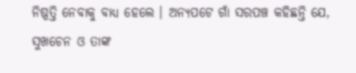ନିଷ୍ପତ୍ତି ନେବାକୁ ବାଧ୍ୟ ହେଲେ । ଅନ୍ୟପଟେ ଗାଁ ସରପଞ୍ଚ କହିଛନ୍ତି ଯେ, ସୁଖଚେନ ଓ ତାଙ୍କ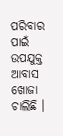ପରିବାର ପାଇଁ ଉପଯୁକ୍ତ ଆବାସ ଖୋଜା ଚାଲିଛି ।